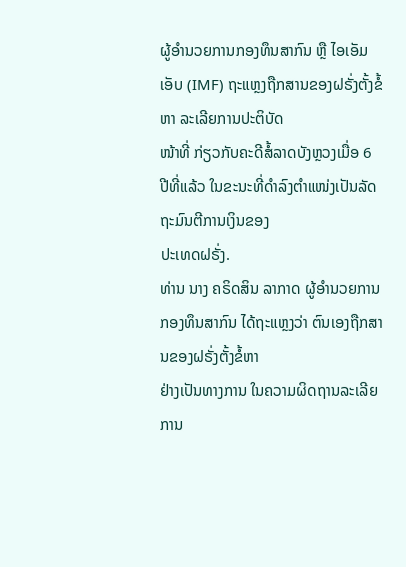ຜູ້ອຳນວຍການກອງທຶນສາກົນ ຫຼື ໄອເອັມເອັບ (IMF) ຖະແຫຼງຖືກສານຂອງຝຣັ່ງຕັ້ງຂໍ້ຫາ ລະເລີຍການປະຕິບັດ
ໜ້າທີ່ ກ່ຽວກັບຄະດີສໍ້ລາດບັງຫຼວງເມື່ອ 6 ປີທີ່ແລ້ວ ໃນຂະນະທີ່ດຳລົງຕຳແໜ່ງເປັນລັດຖະມົນຕີການເງິນຂອງ
ປະເທດຝຣັ່ງ.
ທ່ານ ນາງ ຄຣິດສິນ ລາກາດ ຜູ້ອຳນວຍການກອງທຶນສາກົນ ໄດ້ຖະແຫຼງວ່າ ຕົນເອງຖືກສານຂອງຝຣັ່ງຕັ້ງຂໍ້ຫາ
ຢ່າງເປັນທາງການ ໃນຄວາມຜິດຖານລະເລີຍການ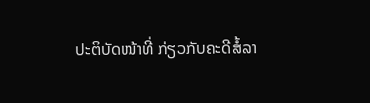ປະຕິບັດໜ້າທີ່ ກ່ຽວກັບຄະດີສໍ້ລາ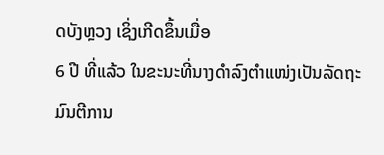ດບັງຫຼວງ ເຊິ່ງເກີດຂຶ້ນເມື່ອ
6 ປີ ທີ່ແລ້ວ ໃນຂະນະທີ່ນາງດຳລົງຕຳແໜ່ງເປັນລັດຖະມົນຕີການ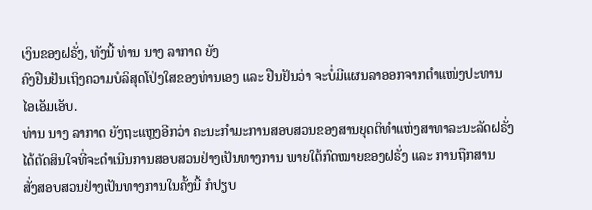ເງິນຂອງຝຣັ່ງ, ທັງນີ້ ທ່ານ ນາງ ລາກາດ ຍັງ
ຄົງຢືນຢັນເຖິງຄວາມບໍລິສຸດໂປ່ງໃສຂອງທ່ານເອງ ແລະ ຢືນຢັນວ່າ ຈະບໍ່ມີແຜນລາອອກຈາກຕຳແໜ່ງປະທານ
ໄອເອັມເອັບ.
ທ່ານ ນາງ ລາກາດ ຍັງຖະແຫຼງອີກວ່າ ຄະນະກຳມະການສອບສວນຂອງສານຍຸດຕິທຳແຫ່ງສາທາລະນະລັດຝຣັ່ງ
ໄດ້ຕັດສິນໃຈທີ່ຈະດຳເນີນການສອບສວນຢ່າງເປັນທາງການ ພາຍໃຕ້ກົດໝາຍຂອງຝຣັ່ງ ແລະ ການຖືກສານ
ສັ່ງສອບສວນຢ່າງເປັນທາງການໃນຄັ້ງນີ້ ກໍປຽບ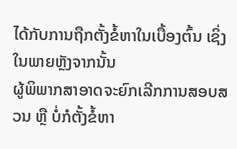ໄດ້ກັບການຖືກຕັ້ງຂໍ້ຫາໃນເບື້ອງຕົ້ນ ເຊິ່ງໃນພາຍຫຼັງຈາກນັ້ນ
ຜູ້ພິພາກສາອາດຈະຍົກເລີກການສອບສວນ ຫຼື ບໍ່ກໍຕັ້ງຂໍ້ຫາ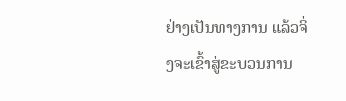ຢ່າງເປັນທາງການ ແລ້ວຈິ່ງຈະເຂົ້າສູ່ຂະບວນການ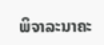ພິຈາລະນາຄະ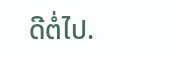ດີຕໍ່ໄປ.